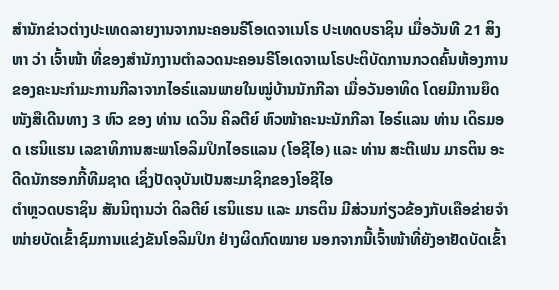ສຳນັກຂ່າວຕ່າງປະເທດລາຍງານຈາກນະຄອນຣີໂອເດຈາເນໂຣ ປະເທດບຣາຊິນ ເມື່ອວັນທີ 21 ສິງຫາ ວ່າ ເຈົ້າໜ້າ ທີ່ຂອງສຳນັກງານຕຳລວດນະຄອນຣີໂອເດຈາເນໂຣປະຕິບັດການກວດຄົ້ນຫ້ອງການຂອງຄະນະກຳມະການກີລາຈາກໄອຣ໌ແລນພາຍໃນໝູ່ບ້ານນັກກີລາ ເມື່ອວັນອາທິດ ໂດຍມີການຍຶດໜັງສືເດີນທາງ 3 ຫົວ ຂອງ ທ່ານ ເດວິນ ຄິລຕີຍ໌ ຫົວໜ້າຄະນະນັກກີລາ ໄອຣ໌ແລນ ທ່ານ ເດິຣມອດ ເຮນິແຮນ ເລຂາທິການສະພາໂອລິມປິກໄອຣແລນ (ໂອຊີໄອ) ແລະ ທ່ານ ສະຕີເຟນ ມາຣຕິນ ອະດີດນັກຮອກກີ້ທີມຊາດ ເຊິ່ງປັດຈຸບັນເປັນສະມາຊິກຂອງໂອຊີໄອ
ຕຳຫຼວດບຣາຊິນ ສັນນິຖານວ່າ ດິລຕີຍ໌ ເຮນິແຮນ ແລະ ມາຣຕິນ ມີສ່ວນກ່ຽວຂ້ອງກັບເຄືອຂ່າຍຈຳໜ່າຍບັດເຂົ້າຊົມການແຂ່ງຂັນໂອລິມປິກ ຢ່າງຜິດກົດໝາຍ ນອກຈາກນີ້ເຈົ້າໜ້າທີ່ຍັງອາຢັດບັດເຂົ້າ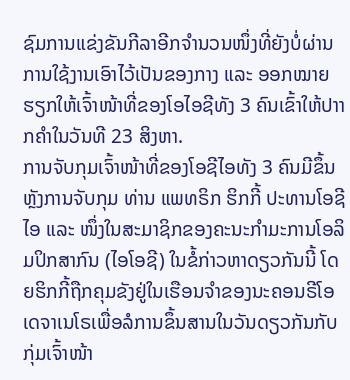ຊົມການແຂ່ງຂັນກີລາອີກຈຳນວນໜຶ່ງທີ່ຍັງບໍ່ຜ່ານການໃຊ້ງານເອົາໄວ້ເປັນຂອງກາງ ແລະ ອອກໝາຍຮຽກໃຫ້ເຈົ້າໜ້າທີ່ຂອງໂອໄອຊີທັງ 3 ຄົນເຂົ້າໃຫ້ປາາກຄຳໃນວັນທີ 23 ສິງຫາ.
ການຈັບກຸມເຈົ້າໜ້າທີ່ຂອງໂອຊີໄອທັງ 3 ຄົນມີຂຶ້ນຫຼັງການຈັບກຸມ ທ່ານ ແພທຣິກ ຮິກກີ້ ປະທານໂອຊີໄອ ແລະ ໜຶ່ງໃນສະມາຊິກຂອງຄະນະກຳມະການໂອລິມປິກສາກົນ (ໄອໂອຊີ) ໃນຂໍ້ກ່າວຫາດຽວກັນນີ້ ໂດຍຮິກກີ້ຖືກຄຸມຂັງຢູ່ໃນເຮືອນຈຳຂອງນະຄອນຣີໂອເດຈາເນໂຣເພື່ອລໍການຂຶ້ນສານໃນວັນດຽວກັນກັບກຸ່ມເຈົ້າໜ້າ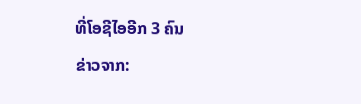ທີ່ໂອຊີໄອອີກ 3 ຄົນ
ຂ່າວຈາກ: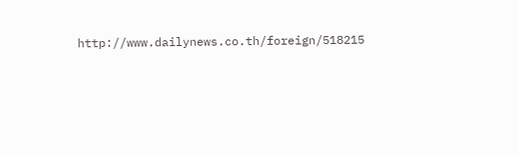http://www.dailynews.co.th/foreign/518215